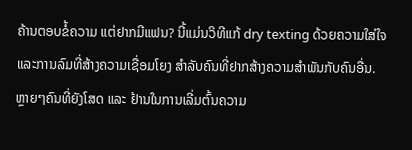ຄ້ານຕອບຂໍ້ຄວາມ ແຕ່ຢາກມີແຟນ? ນີ້ແມ່ນວິທີແກ້ dry texting ດ້ວຍຄວາມໃສ່ໃຈ ແລະການລົມທີ່ສ້າງຄວາມເຊື່ອມໂຍງ ສຳລັບຄົນທີ່ຢາກສ້າງຄວາມສຳພັນກັບຄົນອື່ນ.
ຫຼາຍໆຄົນທີ່ຍັງໂສດ ແລະ ຢ້ານໃນການເລີ່ມຕົ້ນຄວາມ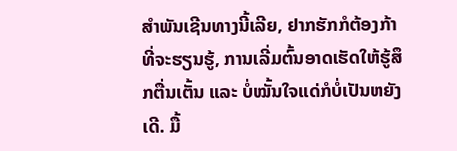ສຳພັນເຊີນທາງນີ້ເລີຍ, ຢາກຮັກກໍຕ້ອງກ້າທີ່ຈະຮຽນຮູ້, ການເລີ່ມຕົ້ນອາດເຮັດໃຫ້ຮູ້ສຶກຕື່ນເຕັ້ນ ແລະ ບໍ່ໝັ້ນໃຈແດ່ກໍບໍ່ເປັນຫຍັງເດີ. ມື້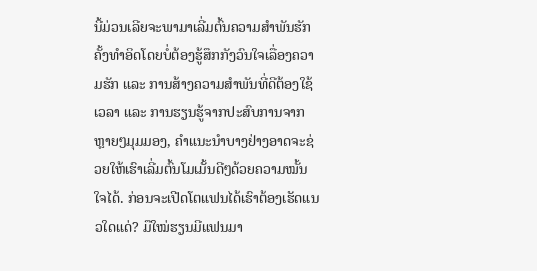ນີ້ມ່ວນເລີຍຈະພາມາເລີ່ມຕົ້ນຄວາມສໍາພັນຮັກຄັ້ງທໍາອິດໂດຍບໍ່ຕ້ອງຮູ້ສຶກກັງວົນໃຈເລື່ອງຄວາມຮັກ ແລະ ການສ້າງຄວາມສໍາພັນທີ່ດີຕ້ອງໃຊ້ເວລາ ແລະ ການຮຽນຮູ້ຈາກປະສົບການຈາກຫຼາຍໆມຸມມອງ, ຄໍາແນະນໍາບາງຢ່າງອາດຈະຊ່ວຍໃຫ້ເຮົາເລີ່ມຕົ້ນໂມເມັ້ນດີໆດ້ວຍຄວາມໝັ້ນໃຈໄດ້. ກ່ອນຈະເປີດໂຕແຟນໄດ້ເຮົາຕ້ອງເຮັດແນວໃດແດ່? ມືໃໝ່ຮຽນມີແຟນມາ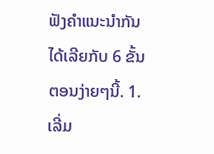ຟັງຄຳແນະນຳກັນໄດ້ເລີຍກັບ 6 ຂັ້ນຕອນງ່າຍໆນີ້. 1.ເລີ່ມ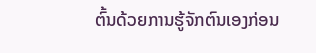ຕົ້ນດ້ວຍການຮູ້ຈັກຕົນເອງກ່ອນ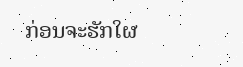ກ່ອນຈະຮັກໃຜ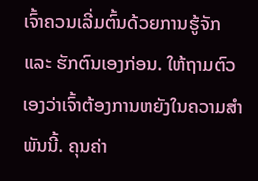ເຈົ້າຄວນເລີ່ມຕົ້ນດ້ວຍການຮູ້ຈັກ ແລະ ຮັກຕົນເອງກ່ອນ. ໃຫ້ຖາມຕົວເອງວ່າເຈົ້າຕ້ອງການຫຍັງໃນຄວາມສໍາພັນນີ້. ຄຸນຄ່າ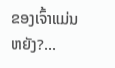ຂອງເຈົ້າແມ່ນຫຍັງ?...